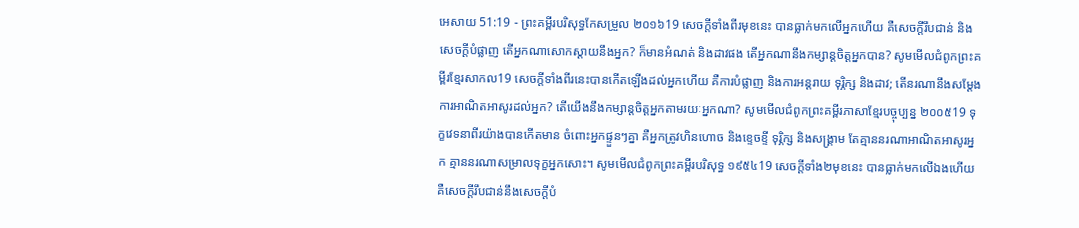អេសាយ 51:19 - ព្រះគម្ពីរបរិសុទ្ធកែសម្រួល ២០១៦19 សេចក្ដីទាំងពីរមុខនេះ បានធ្លាក់មកលើអ្នកហើយ គឺសេចក្ដីរឹបជាន់ និងសេចក្ដីបំផ្លាញ តើអ្នកណាសោកស្តាយនឹងអ្នក? ក៏មានអំណត់ និងដាវផង តើអ្នកណានឹងកម្សាន្តចិត្តអ្នកបាន? សូមមើលជំពូកព្រះគម្ពីរខ្មែរសាកល19 សេចក្ដីទាំងពីរនេះបានកើតឡើងដល់អ្នកហើយ គឺការបំផ្លាញ និងការអន្តរាយ ទុរ្ភិក្ស និងដាវ; តើនរណានឹងសម្ដែងការអាណិតអាសូរដល់អ្នក? តើយើងនឹងកម្សាន្តចិត្តអ្នកតាមរយៈអ្នកណា? សូមមើលជំពូកព្រះគម្ពីរភាសាខ្មែរបច្ចុប្បន្ន ២០០៥19 ទុក្ខវេទនាពីរយ៉ាងបានកើតមាន ចំពោះអ្នកផ្ទួនៗគ្នា គឺអ្នកត្រូវហិនហោច និងខ្ទេចខ្ទី ទុរ្ភិក្ស និងសង្គ្រាម តែគ្មាននរណាអាណិតអាសូរអ្នក គ្មាននរណាសម្រាលទុក្ខអ្នកសោះ។ សូមមើលជំពូកព្រះគម្ពីរបរិសុទ្ធ ១៩៥៤19 សេចក្ដីទាំង២មុខនេះ បានធ្លាក់មកលើឯងហើយ គឺសេចក្ដីរឹបជាន់នឹងសេចក្ដីបំ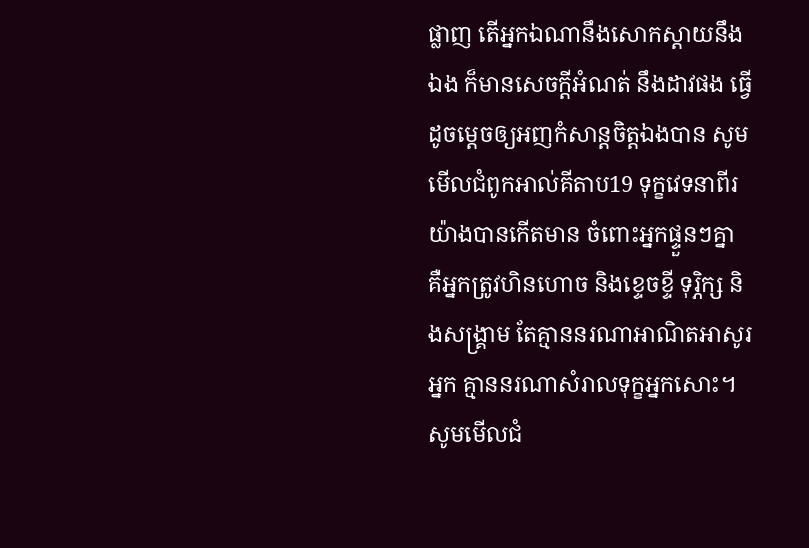ផ្លាញ តើអ្នកឯណានឹងសោកស្តាយនឹងឯង ក៏មានសេចក្ដីអំណត់ នឹងដាវផង ធ្វើដូចម្តេចឲ្យអញកំសាន្តចិត្តឯងបាន សូមមើលជំពូកអាល់គីតាប19 ទុក្ខវេទនាពីរយ៉ាងបានកើតមាន ចំពោះអ្នកផ្ទួនៗគ្នា គឺអ្នកត្រូវហិនហោច និងខ្ទេចខ្ទី ទុរ្ភិក្ស និងសង្គ្រាម តែគ្មាននរណាអាណិតអាសូរអ្នក គ្មាននរណាសំរាលទុក្ខអ្នកសោះ។ សូមមើលជំ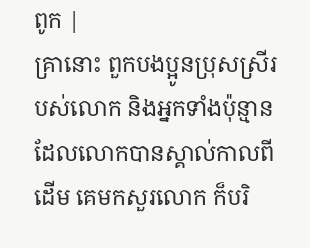ពូក |
គ្រានោះ ពួកបងប្អូនប្រុសស្រីរបស់លោក និងអ្នកទាំងប៉ុន្មានដែលលោកបានស្គាល់កាលពីដើម គេមកសួរលោក ក៏បរិ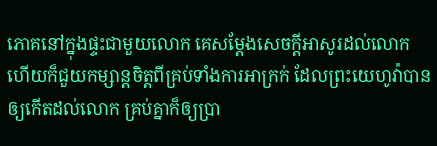ភោគនៅក្នុងផ្ទះជាមួយលោក គេសម្ដែងសេចក្ដីអាសូរដល់លោក ហើយក៏ជួយកម្សាន្តចិត្តពីគ្រប់ទាំងការអាក្រក់ ដែលព្រះយេហូវ៉ាបានឲ្យកើតដល់លោក គ្រប់គ្នាក៏ឲ្យប្រា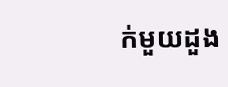ក់មួយដួង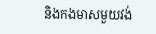និងកងមាសមួយវង់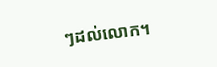ៗដល់លោក។